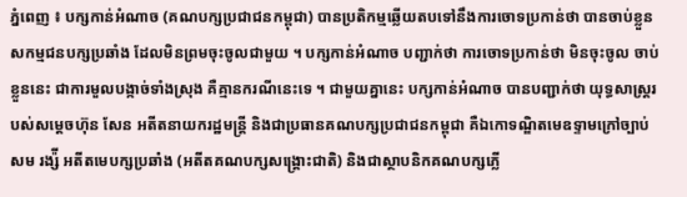ភ្នំពេញ ៖ បក្សកាន់អំណាច (គណបក្សប្រជាជនកម្ពុជា) បានប្រតិកម្មឆ្លើយតបទៅនឹងការចោទប្រកាន់ថា បានចាប់ខ្លួនសកម្មជនបក្សប្រឆាំង ដែលមិនព្រមចុះចូលជាមួយ ។ បក្សកាន់អំណាច បញ្ជាក់ថា ការចោទប្រកាន់ថា មិនចុះចូល ចាប់ខ្លួននេះ ជាការមួលបង្កាច់ទាំងស្រុង គឺគ្មានករណីនេះទេ ។ ជាមួយគ្នានេះ បក្សកាន់អំណាច បានបញ្ជាក់ថា យុទ្ធសាស្ត្ររបស់សម្តេចហ៊ុន សែន អតីតនាយករដ្ឋមន្ត្រី និងជាប្រធានគណបក្សប្រជាជនកម្ពុជា គឺឯកោទណ្ឌិតមេឧទ្ទាមក្រៅច្បាប់ សម រង្ស៉ី អតីតមេបក្សប្រឆាំង (អតីតគណបក្សសង្រ្គោះជាតិ) និងជាស្ថាបនិកគណបក្សភ្លើ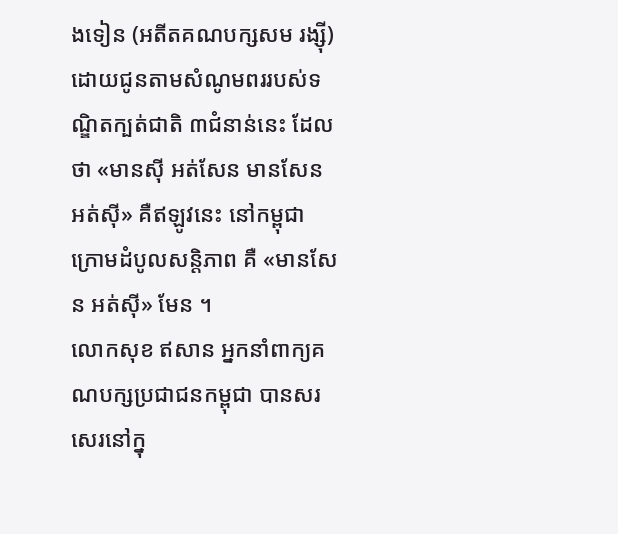ងទៀន (អតីតគណបក្សសម រង្ស៊ី) ដោយជូនតាមសំណូមពររបស់ទណ្ឌិតក្បត់ជាតិ ៣ជំនាន់នេះ ដែលថា «មានស៊ី អត់សែន មានសែន អត់ស៊ី» គឺឥឡូវនេះ នៅកម្ពុជា ក្រោមដំបូលសន្តិភាព គឺ «មានសែន អត់ស៊ី» មែន ។
លោកសុខ ឥសាន អ្នកនាំពាក្យគណបក្សប្រជាជនកម្ពុជា បានសរសេរនៅក្នុ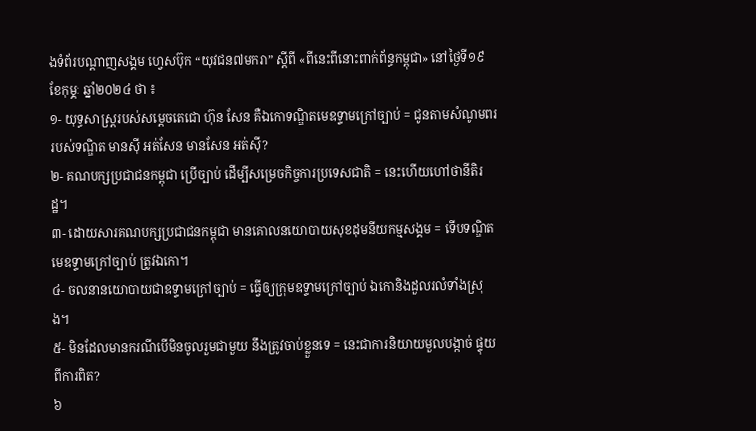ងទំព័របណ្ដាញសង្គម ហ្វេសប៊ុក “យុវជន៧មករា” ស្ដីពី «ពីនេះពីនោះពាក់ព័ន្ធកម្ពុជា» នៅថ្ងៃទី១៩ ខែកុមុ្ភៈ ឆ្នាំ២០២៤ ថា ៖
១- យុទ្ធសាស្ត្ររបស់សម្តេចតេជោ ហ៊ុន សែន គឺឯកោទណ្ឌិតមេឧទ្ទាមក្រៅច្បាប់ = ជូនតាមសំណូមពររបស់ទណ្ឌិត មានស៊ី អត់សែន មានសែន អត់ស៊ី?
២- គណបក្សប្រជាជនកម្ពុជា ប្រើច្បាប់ ដើម្បីសម្រេចកិច្ចការប្រទេសជាតិ = នេះហើយហៅថានីតិរដ្ឋ។
៣- ដោយសារគណបក្សប្រជាជនកម្ពុជា មានគោលនយោបាយសុខដុមនីយកម្មសង្គម = ទើបទណ្ឌិតមេឧទ្ទាមក្រៅច្បាប់ ត្រូវឯកោ។
៤- ចលនានយោបាយជាឧទ្ទាមក្រៅច្បាប់ = ធ្វើឲ្យក្រុមឧទ្ទាមក្រៅច្បាប់ ឯកោនិងដួលរលំទាំងស្រុង។
៥- មិនដែលមានករណីបើមិនចូលរួមជាមួយ នឹងត្រូវចាប់ខ្លួនទេ = នេះជាការនិយាយមួលបង្កាច់ ផ្ទុយពីការពិត?
៦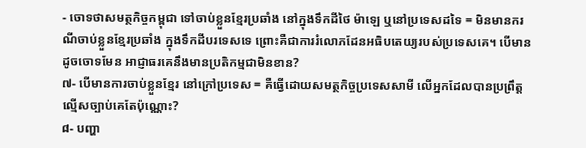- ចោទថាសមត្ថកិច្ចកម្ពុជា ទៅចាប់ខ្លួនខ្មែរប្រឆាំង នៅក្នុងទឹកដីថៃ ម៉ាឡេ ឬនៅប្រទេសដទៃ = មិនមានករណីចាប់ខ្លួនខ្មែរប្រឆាំង ក្នុងទឹកដីបរទេសទេ ព្រោះគឺជាការរំលោភដែនអធិបតេយ្យរបស់ប្រទេសគេ។ បើមានដូចចោទមែន អាជ្ញាធរគេនឹងមានប្រតិកម្មជាមិនខាន?
៧- បើមានការចាប់ខ្លួនខ្មែរ នៅក្រៅប្រទេស = គឺធ្វើដោយសមត្ថកិច្ចប្រទេសសាមី លើអ្នកដែលបានប្រព្រឹត្តល្មើសច្បាប់គេតែប៉ុណ្ណោះ?
៨- បញ្ហា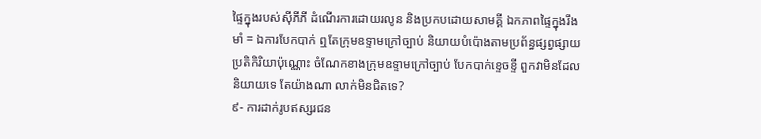ផ្ទៃក្នុងរបស់ស៊ីភីភី ដំណើរការដោយរលូន និងប្រកបដោយសាមគ្គី ឯកភាពផ្ទៃក្នុងរឹងមាំ = ឯការបែកបាក់ ឮតែក្រុមឧទ្ទាមក្រៅច្បាប់ និយាយបំប៉ោងតាមប្រព័ន្ធផ្សព្វផ្សាយប្រតិកិរិយាប៉ុណ្ណោះ ចំណែកខាងក្រុមឧទ្ទាមក្រៅច្បាប់ បែកបាក់ខ្ទេចខ្ទី ពួកវាមិនដែលនិយាយទេ តែយ៉ាងណា លាក់មិនជិតទេ?
៩- ការដាក់រូបឥស្សរជន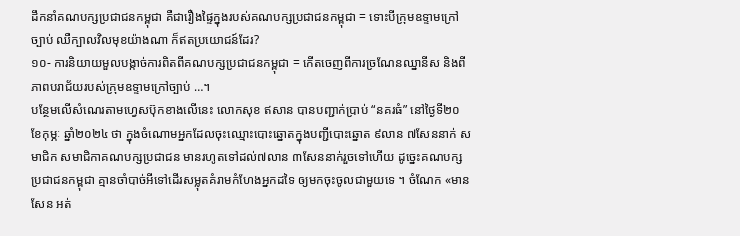ដឹកនាំគណបក្សប្រជាជនកម្ពុជា គឺជារឿងផ្ទៃក្នុងរបស់គណបក្សប្រជាជនកម្ពុជា = ទោះបីក្រុមឧទ្ទាមក្រៅច្បាប់ ឈឺក្បាលវិលមុខយ៉ាងណា ក៏ឥតប្រយោជន៍ដែរ?
១០- ការនិយាយមួលបង្កាច់ការពិតពីគណបក្សប្រជាជនកម្ពុជា = កើតចេញពីការច្រណែនឈ្នានីស និងពីភាពបរាជ័យរបស់ក្រុមឧទ្ទាមក្រៅច្បាប់ …។
បន្ថែមលើសំណេរតាមហ្វេសប៊ុកខាងលើនេះ លោកសុខ ឥសាន បានបញ្ជាក់ប្រាប់ “នគរធំ” នៅថ្ងៃទី២០ ខែកុម្ភៈ ឆ្នាំ២០២៤ ថា ក្នុងចំណោមអ្នកដែលចុះឈ្មោះបោះឆ្នោតក្នុងបញ្ជីបោះឆ្នោត ៩លាន ៧សែននាក់ សមាជិក សមាជិកាគណបក្សប្រជាជន មានរហូតទៅដល់៧លាន ៣សែននាក់រួចទៅហើយ ដូច្នេះគណបក្សប្រជាជនកម្ពុជា គ្មានចាំបាច់អីទៅដើរសម្លុតគំរាមកំហែងអ្នកដទៃ ឲ្យមកចុះចូលជាមួយទេ ។ ចំណែក «មានសែន អត់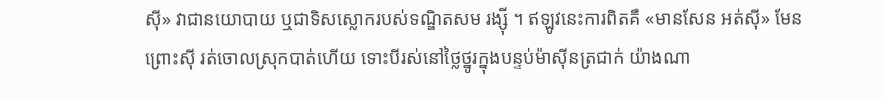ស៊ី» វាជានយោបាយ ឬជាទិសស្លោករបស់ទណ្ឌិតសម រង្ស៊ី ។ ឥឡូវនេះការពិតគឺ «មានសែន អត់ស៊ី» មែន ព្រោះស៊ី រត់ចោលស្រុកបាត់ហើយ ទោះបីរស់នៅថ្លៃថ្នូរក្នុងបន្ទប់ម៉ាស៊ីនត្រជាក់ យ៉ាងណា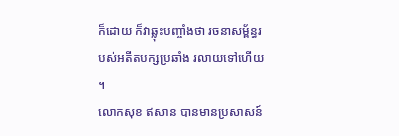ក៏ដោយ ក៏វាឆ្លុះបញ្ចាំងថា រចនាសម្ព័ន្ធរបស់អតីតបក្សប្រឆាំង រលាយទៅហើយ ។
លោកសុខ ឥសាន បានមានប្រសាសន៍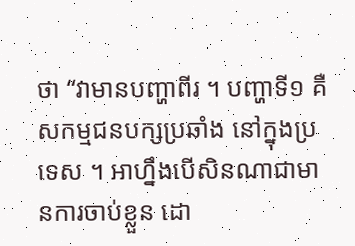ថា “វាមានបញ្ហាពីរ ។ បញ្ហាទី១ គឺសកម្មជនបក្សប្រឆាំង នៅក្នុងប្រទេស ។ អាហ្នឹងបើសិនណាជាមានការចាប់ខ្លួន ដោ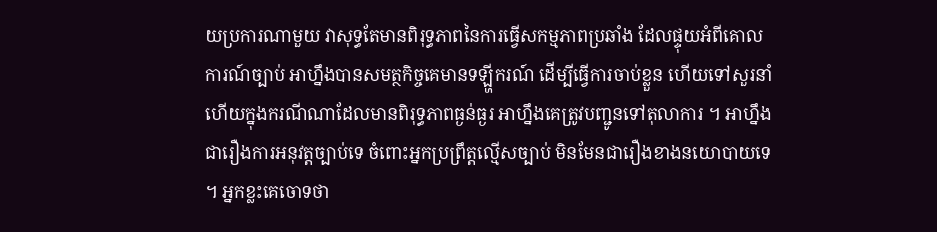យប្រការណាមួយ វាសុទ្ធតែមានពិរុទ្ធភាពនៃការធ្វើសកម្មភាពប្រឆាំង ដែលផ្ទុយអំពីគោលការណ៍ច្បាប់ អាហ្នឹងបានសមត្ថកិច្ចគេមានទឡ្ហីករណ៍ ដើម្បីធ្វើការចាប់ខ្លួន ហើយទៅសួរនាំ ហើយក្នុងករណីណាដែលមានពិរុទ្ធភាពធ្ងន់ធ្ងរ អាហ្នឹងគេត្រូវបញ្ជូនទៅតុលាការ ។ អាហ្នឹងជារឿងការអនុវត្តច្បាប់ទេ ចំពោះអ្នកប្រព្រឹត្តល្មើសច្បាប់ មិនមែនជារឿងខាងនយោបាយទេ ។ អ្នកខ្លះគេចោទថា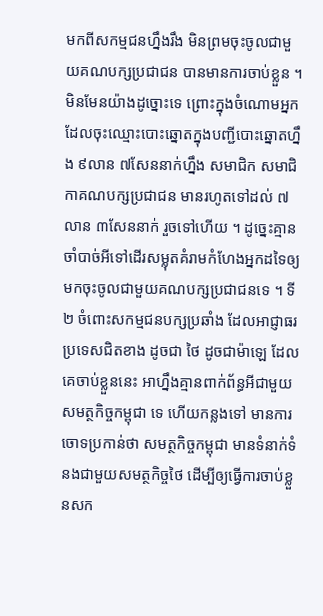មកពីសកម្មជនហ្នឹងរឹង មិនព្រមចុះចូលជាមួយគណបក្សប្រជាជន បានមានការចាប់ខ្លួន ។ មិនមែនយ៉ាងដូច្នោះទេ ព្រោះក្នុងចំណោមអ្នកដែលចុះឈ្មោះបោះឆ្នោតក្នុងបញ្ជីបោះឆ្នោតហ្នឹង ៩លាន ៧សែននាក់ហ្នឹង សមាជិក សមាជិកាគណបក្សប្រជាជន មានរហូតទៅដល់ ៧លាន ៣សែននាក់ រួចទៅហើយ ។ ដូច្នេះគ្មានចាំបាច់អីទៅដើរសម្លុតគំរាមកំហែងអ្នកដទៃឲ្យមកចុះចូលជាមួយគណបក្សប្រជាជនទេ ។ ទី២ ចំពោះសកម្មជនបក្សប្រឆាំង ដែលអាជ្ញាធរប្រទេសជិតខាង ដូចជា ថៃ ដូចជាម៉ាឡេ ដែលគេចាប់ខ្លួននេះ អាហ្នឹងគ្មានពាក់ព័ន្ធអីជាមួយសមត្ថកិច្ចកម្ពុជា ទេ ហើយកន្លងទៅ មានការចោទប្រកាន់ថា សមត្ថកិច្ចកម្ពុជា មានទំនាក់ទំនងជាមួយសមត្ថកិច្ចថៃ ដើម្បីឲ្យធ្វើការចាប់ខ្លួនសក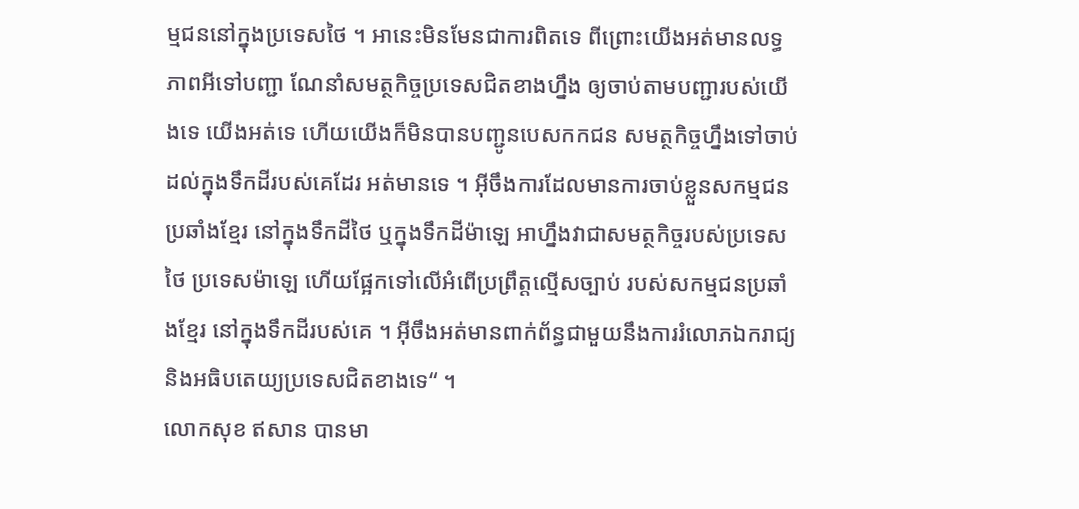ម្មជននៅក្នុងប្រទេសថៃ ។ អានេះមិនមែនជាការពិតទេ ពីព្រោះយើងអត់មានលទ្ធភាពអីទៅបញ្ជា ណែនាំសមត្ថកិច្ចប្រទេសជិតខាងហ្នឹង ឲ្យចាប់តាមបញ្ជារបស់យើងទេ យើងអត់ទេ ហើយយើងក៏មិនបានបញ្ជូនបេសកកជន សមត្ថកិច្ចហ្នឹងទៅចាប់ដល់ក្នុងទឹកដីរបស់គេដែរ អត់មានទេ ។ អ៊ីចឹងការដែលមានការចាប់ខ្លួនសកម្មជនប្រឆាំងខ្មែរ នៅក្នុងទឹកដីថៃ ឬក្នុងទឹកដីម៉ាឡេ អាហ្នឹងវាជាសមត្ថកិច្ចរបស់ប្រទេសថៃ ប្រទេសម៉ាឡេ ហើយផ្អែកទៅលើអំពើប្រព្រឹត្តល្មើសច្បាប់ របស់សកម្មជនប្រឆាំងខ្មែរ នៅក្នុងទឹកដីរបស់គេ ។ អ៊ីចឹងអត់មានពាក់ព័ន្ធជាមួយនឹងការរំលោភឯករាជ្យ និងអធិបតេយ្យប្រទេសជិតខាងទេ“ ។
លោកសុខ ឥសាន បានមា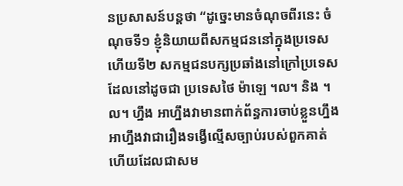នប្រសាសន៍បន្តថា “ដូច្នេះមានចំណុចពីរនេះ ចំណុចទី១ ខ្ញុំនិយាយពីសកម្មជននៅក្នុងប្រទេស ហើយទី២ សកម្មជនបក្សប្រឆាំងនៅក្រៅប្រទេស ដែលនៅដូចជា ប្រទេសថៃ ម៉ាឡេ ។ល។ និង ។ល។ ហ្នឹង អាហ្នឹងវាមានពាក់ព័ន្ធការចាប់ខ្លួនហ្នឹង អាហ្នឹងវាជារឿងទង្វើល្មើសច្បាប់របស់ពួកគាត់ ហើយដែលជាសម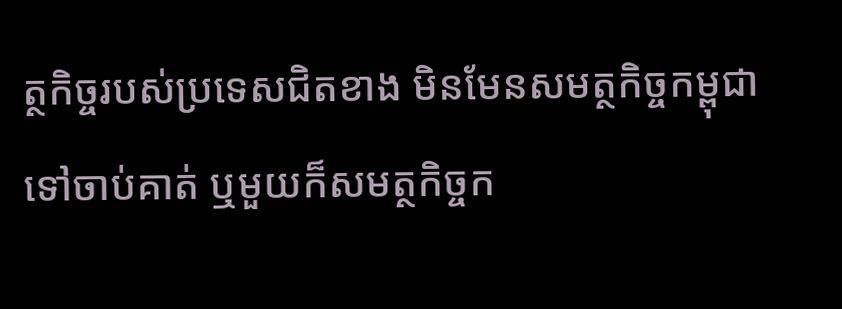ត្ថកិច្ចរបស់ប្រទេសជិតខាង មិនមែនសមត្ថកិច្ចកម្ពុជា ទៅចាប់គាត់ ឬមួយក៏សមត្ថកិច្ចក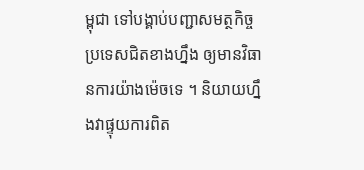ម្ពុជា ទៅបង្គាប់បញ្ជាសមត្ថកិច្ចប្រទេសជិតខាងហ្នឹង ឲ្យមានវិធានការយ៉ាងម៉េចទេ ។ និយាយហ្នឹងវាផ្ទុយការពិត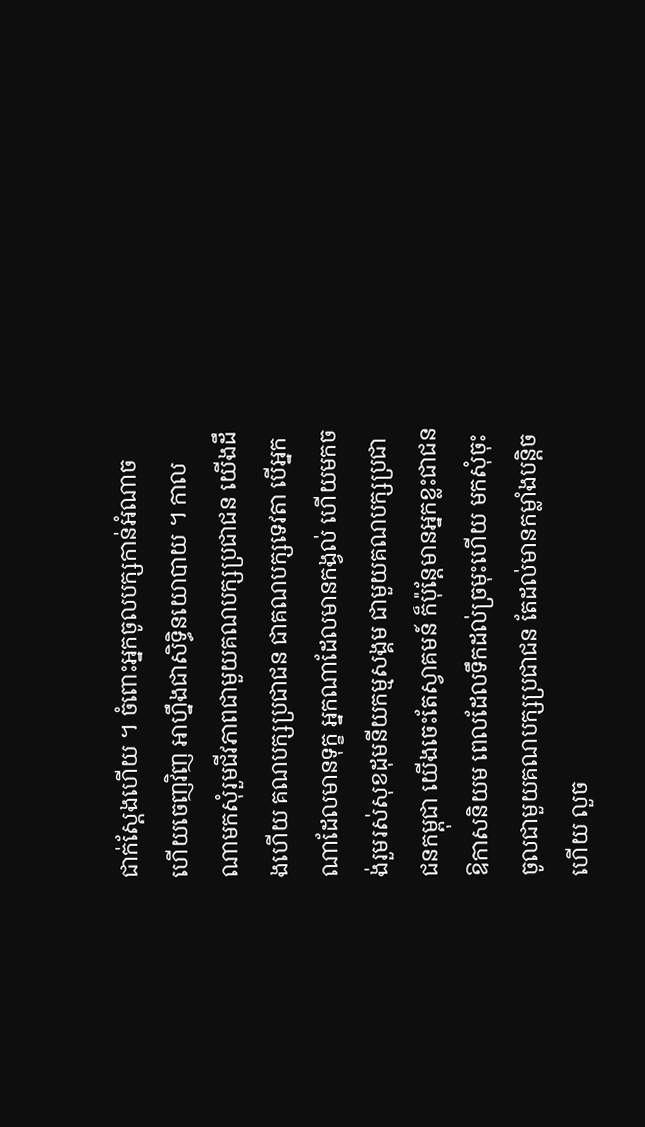ជាក់ស្ដែងហើយ ។ ចំពោះអ្នកចូលបក្សកាន់អំណាច ហើយចេញវិញ អាហ្នឹងជាសិទ្ធិនយោបាយ ។ កាលណាមកសុំរួមជីវភាពជាមួយគណបក្សប្រជាជន យើងដឹងហើយ គណបក្សប្រជាជន ជាគណបក្សទេវតា បើអ្នកណាដែលមានទុក្ខ អ្នកណាដែលមានកង្វល់ ហើយមកចង់រួមរស់សុខដុមនីយកម្មសង្គម ជាមួយគណបក្សប្រជាជនកម្ពុជា យើងចេះតែស្វាគមន៍ ក៏ប៉ុន្តែមានអ្នកខ្លះជាជនឱកាសនិយម ពេលដែលទឹកដល់ច្រមុះហើយ មកសុំចុះចូលជាមួយគណបក្សប្រជាជន តែដល់មានកម្លាំងបន្តិចហើយ លួច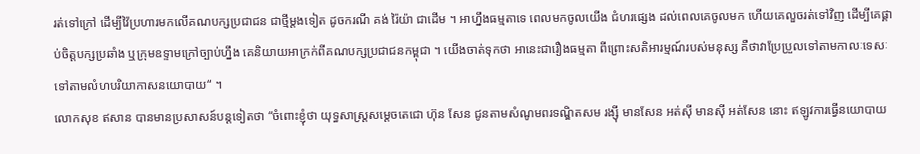រត់ទៅក្រៅ ដើម្បីវ៉ៃប្រហារមកលើគណបក្សប្រជាជន ជាថ្មីម្ដងទៀត ដូចករណី គង់ រ៉ៃយ៉ា ជាដើម ។ អាហ្នឹងធម្មតាទេ ពេលមកចូលយើង ជំហរផ្សេង ដល់ពេលគេចូលមក ហើយគេលួចរត់ទៅវិញ ដើម្បីគេផ្គាប់ចិត្តបក្សប្រឆាំង ឬក្រុមឧទ្ទាមក្រៅច្បាប់ហ្នឹង គេនិយាយអាក្រក់ពីគណបក្សប្រជាជនកម្ពុជា ។ យើងចាត់ទុកថា អានេះជារឿងធម្មតា ពីព្រោះសតិអារម្មណ៍របស់មនុស្ស គឺថាវាប្រែប្រួលទៅតាមកាលៈទេសៈ ទៅតាមលំហបរិយាកាសនយោបាយ“ ។
លោកសុខ ឥសាន បានមានប្រសាសន៍បន្តទៀតថា “ចំពោះខ្ញុំថា យុទ្ធសាស្រ្តសម្ដេចតេជោ ហ៊ុន សែន ជូនតាមសំណូមពរទណ្ឌិតសម រង្ស៊ី មានសែន អត់ស៊ី មានស៊ី អត់សែន នោះ ឥឡូវការធ្វើនយោបាយ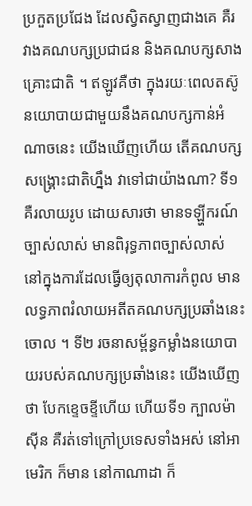ប្រកួតប្រជែង ដែលស្វិតស្វាញជាងគេ គឺរវាងគណបក្សប្រជាជន និងគណបក្សសាងគ្រោះជាតិ ។ ឥឡូវគឺថា ក្នុងរយៈពេលតស៊ូនយោបាយជាមួយនឹងគណបក្សកាន់អំណាចនេះ យើងឃើញហើយ តើគណបក្សសង្រ្គោះជាតិហ្នឹង វាទៅជាយ៉ាងណា? ទី១ គឺរលាយរូប ដោយសារថា មានទឡ្ហីករណ៍ច្បាស់លាស់ មានពិរុទ្ធភាពច្បាស់លាស់ នៅក្នុងការដែលធ្វើឲ្យតុលាការកំពូល មានលទ្ធភាពរំលាយអតីតគណបក្សប្រឆាំងនេះចោល ។ ទី២ រចនាសម្ព័ន្ធកម្លាំងនយោបាយរបស់គណបក្សប្រឆាំងនេះ យើងឃើញថា បែកខ្ទេចខ្ទីហើយ ហើយទី១ ក្បាលម៉ាស៊ីន គឺរត់ទៅក្រៅប្រទេសទាំងអស់ នៅអាមេរិក ក៏មាន នៅកាណាដា ក៏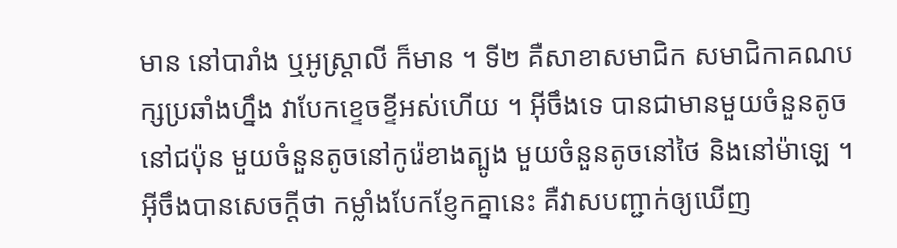មាន នៅបារាំង ឬអូស្រ្តាលី ក៏មាន ។ ទី២ គឺសាខាសមាជិក សមាជិកាគណបក្សប្រឆាំងហ្នឹង វាបែកខ្ទេចខ្ទីអស់ហើយ ។ អ៊ីចឹងទេ បានជាមានមួយចំនួនតូចនៅជប៉ុន មួយចំនួនតូចនៅកូរ៉េខាងត្បូង មួយចំនួនតូចនៅថៃ និងនៅម៉ាឡេ ។ អ៊ីចឹងបានសេចក្ដីថា កម្លាំងបែកខ្ញែកគ្នានេះ គឺវាសបញ្ជាក់ឲ្យឃើញ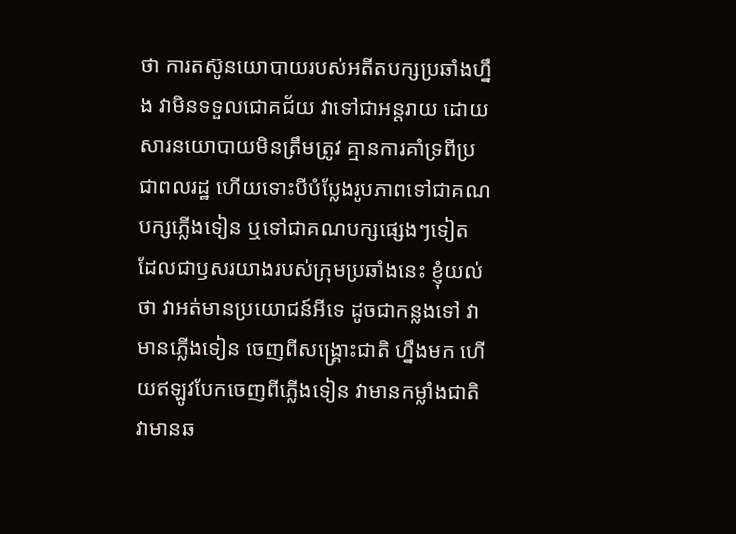ថា ការតស៊ូនយោបាយរបស់អតីតបក្សប្រឆាំងហ្នឹង វាមិនទទួលជោគជ័យ វាទៅជាអន្តរាយ ដោយសារនយោបាយមិនត្រឹមត្រូវ គ្មានការគាំទ្រពីប្រជាពលរដ្ឋ ហើយទោះបីបំប្លែងរូបភាពទៅជាគណបក្សភ្លើងទៀន ឬទៅជាគណបក្សផ្សេងៗទៀត ដែលជាឫសរយាងរបស់ក្រុមប្រឆាំងនេះ ខ្ញុំយល់ថា វាអត់មានប្រយោជន៍អីទេ ដូចជាកន្លងទៅ វាមានភ្លើងទៀន ចេញពីសង្រ្គោះជាតិ ហ្នឹងមក ហើយឥឡូវបែកចេញពីភ្លើងទៀន វាមានកម្លាំងជាតិ វាមានឆ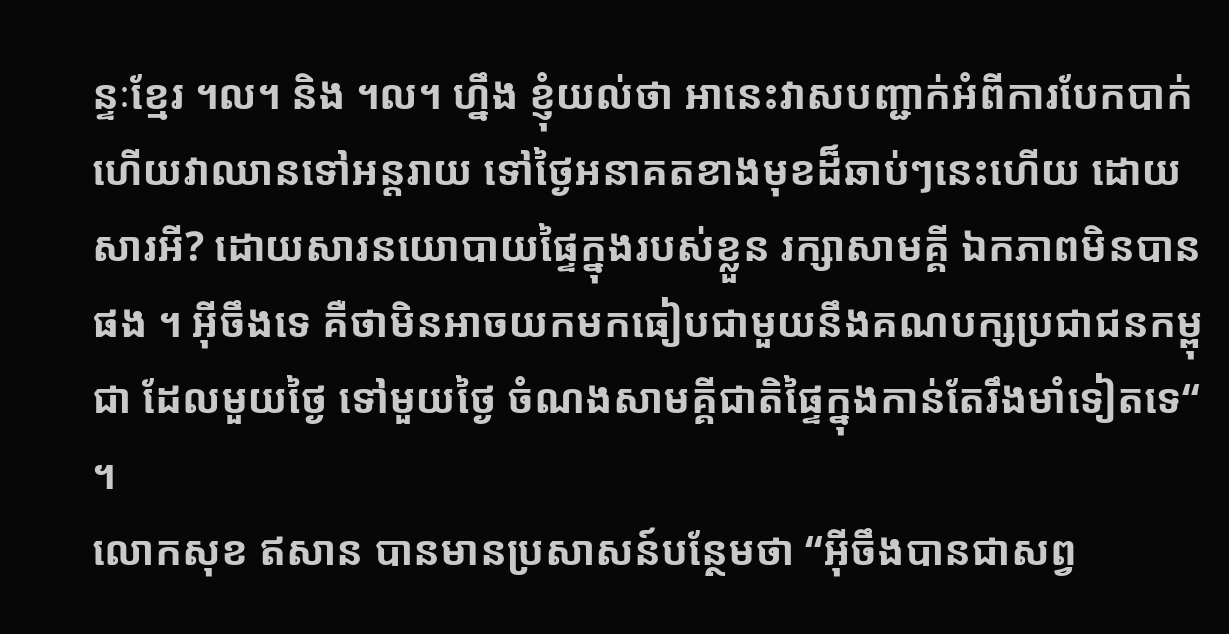ន្ទៈខ្មែរ ។ល។ និង ។ល។ ហ្នឹង ខ្ញុំយល់ថា អានេះវាសបញ្ជាក់អំពីការបែកបាក់ ហើយវាឈានទៅអន្តរាយ ទៅថ្ងៃអនាគតខាងមុខដ៏ឆាប់ៗនេះហើយ ដោយសារអី? ដោយសារនយោបាយផ្ទៃក្នុងរបស់ខ្លួន រក្សាសាមគ្គី ឯកភាពមិនបានផង ។ អ៊ីចឹងទេ គឺថាមិនអាចយកមកធៀបជាមួយនឹងគណបក្សប្រជាជនកម្ពុជា ដែលមួយថ្ងៃ ទៅមួយថ្ងៃ ចំណងសាមគ្គីជាតិផ្ទៃក្នុងកាន់តែរឹងមាំទៀតទេ“ ។
លោកសុខ ឥសាន បានមានប្រសាសន៍បន្ថែមថា “អ៊ីចឹងបានជាសព្វ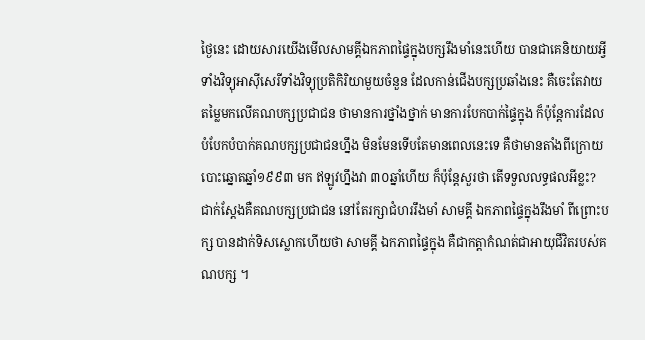ថ្ងៃនេះ ដោយសារយើងមើលសាមគ្គីឯកភាពផ្ទៃក្នុងបក្សរឹងមាំនេះហើយ បានជាគេនិយាយអ្វី ទាំងវិទ្យុអាស៊ីសេរីទាំងវិទ្យុប្រតិកិរិយាមួយចំនួន ដែលកាន់ជើងបក្សប្រឆាំងនេះ គឺចេះតែវាយតម្លៃមកលើគណបក្សប្រជាជន ថាមានការថ្នាំងថ្នាក់ មានការបែកបាក់ផ្ទៃក្នុង ក៏ប៉ុន្តែការដែលបំបែកបំបាក់គណបក្សប្រជាជនហ្នឹង មិនមែនទើបតែមានពេលនេះទេ គឺថាមានតាំងពីក្រោយបោះឆ្នោតឆ្នាំ១៩៩៣ មក ឥឡូវហ្នឹងវា ៣០ឆ្នាំហើយ ក៏ប៉ុន្តែសួរថា តើទទួលលទ្ធផលអីខ្លះ? ជាក់ស្ដែងគឺគណបក្សប្រជាជន នៅតែរក្សាជំហររឹងមាំ សាមគ្គី ឯកភាពផ្ទៃក្នុងរឹងមាំ ពីព្រោះបក្ស បានដាក់ទិសស្លោកហើយថា សាមគ្គី ឯកភាពផ្ទៃក្នុង គឺជាកត្តាកំណត់ជាអាយុជីវិតរបស់គណបក្ស ។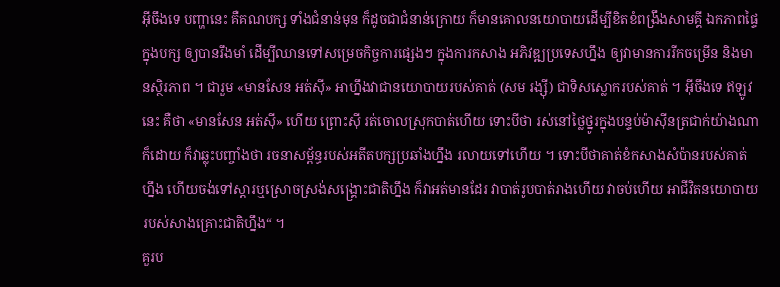អ៊ីចឹងទេ បញ្ហានេះ គឺគណបក្ស ទាំងជំនាន់មុន ក៏ដូចជាជំនាន់ក្រោយ ក៏មានគោលនយោបាយដើម្បីខិតខំពង្រឹងសាមគ្គី ឯកភាពផ្ទៃក្នុងបក្ស ឲ្យបានរឹងមាំ ដើម្បីឈានទៅសម្រេចកិច្ចការផ្សេងៗ ក្នុងការកសាង អភិវឌ្ឍប្រទេសហ្នឹង ឲ្យវាមានការរីកចម្រើន និងមានស្ថិរភាព ។ ជារួម «មានសែន អត់ស៊ី» អាហ្នឹងវាជានយោបាយរបស់គាត់ (សម រង្ស៊ី) ជាទិសស្លោករបស់គាត់ ។ អ៊ីចឹងទេ ឥឡូវនេះ គឺថា «មានសែន អត់ស៊ី» ហើយ ព្រោះស៊ី រត់ចោលស្រុកបាត់ហើយ ទោះបីថា រស់នៅថ្លៃថ្នូរក្នុងបន្ទប់ម៉ាស៊ីនត្រជាក់យ៉ាងណាក៏ដោយ ក៏វាឆ្លុះបញ្ចាំងថា រចនាសម្ព័ន្ធរបស់អតីតបក្សប្រឆាំងហ្នឹង រលាយទៅហើយ ។ ទោះបីថាគាត់ខំកសាងសំប៉ានរបស់គាត់ហ្នឹង ហើយចង់ទៅស្ដារឬស្រោចស្រង់សង្រ្គោះជាតិហ្នឹង ក៏វាអត់មានដែរ វាបាត់រូបបាត់រាងហើយ វាចប់ហើយ អាជីវិតនយោបាយរបស់សាងគ្រោះជាតិហ្នឹង“ ។
គួរប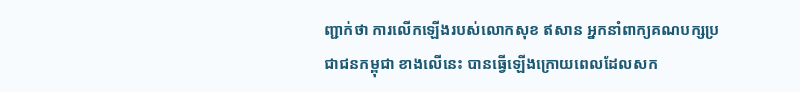ញ្ជាក់ថា ការលើកឡើងរបស់លោកសុខ ឥសាន អ្នកនាំពាក្យគណបក្សប្រជាជនកម្ពុជា ខាងលើនេះ បានធ្វើឡើងក្រោយពេលដែលសក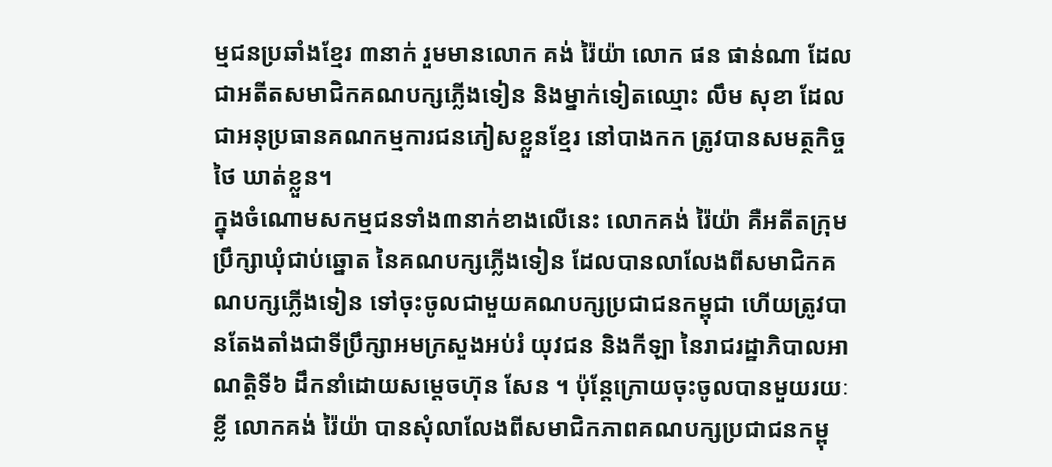ម្មជនប្រឆាំងខ្មែរ ៣នាក់ រួមមានលោក គង់ រ៉ៃយ៉ា លោក ផន ផាន់ណា ដែលជាអតីតសមាជិកគណបក្សភ្លើងទៀន និងម្នាក់ទៀតឈ្មោះ លឹម សុខា ដែលជាអនុប្រធានគណកម្មការជនភៀសខ្លួនខ្មែរ នៅបាងកក ត្រូវបានសមត្ថកិច្ចថៃ ឃាត់ខ្លួន។
ក្នុងចំណោមសកម្មជនទាំង៣នាក់ខាងលើនេះ លោកគង់ រ៉ៃយ៉ា គឺអតីតក្រុមប្រឹក្សាឃុំជាប់ឆ្នោត នៃគណបក្សភ្លើងទៀន ដែលបានលាលែងពីសមាជិកគណបក្សភ្លើងទៀន ទៅចុះចូលជាមួយគណបក្សប្រជាជនកម្ពុជា ហើយត្រូវបានតែងតាំងជាទីប្រឹក្សាអមក្រសួងអប់រំ យុវជន និងកីឡា នៃរាជរដ្ឋាភិបាលអាណតិ្តទី៦ ដឹកនាំដោយសម្ដេចហ៊ុន សែន ។ ប៉ុន្តែក្រោយចុះចូលបានមួយរយៈខ្លី លោកគង់ រ៉ៃយ៉ា បានសុំលាលែងពីសមាជិកភាពគណបក្សប្រជាជនកម្ពុ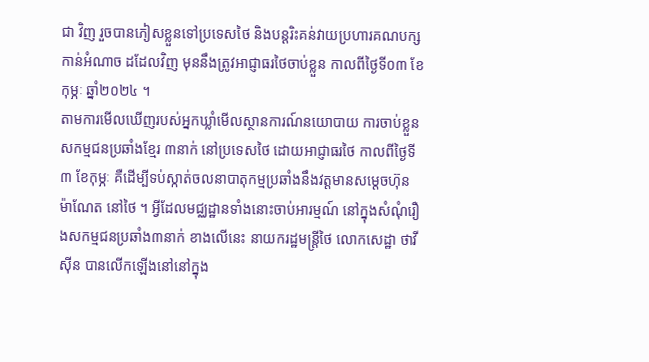ជា វិញ រួចបានភៀសខ្លួនទៅប្រទេសថៃ និងបន្តរិះគន់វាយប្រហារគណបក្សកាន់អំណាច ដដែលវិញ មុននឹងត្រូវអាជ្ញាធរថៃចាប់ខ្លួន កាលពីថ្ងៃទី០៣ ខែកុម្ភៈ ឆ្នាំ២០២៤ ។
តាមការមើលឃើញរបស់អ្នកឃ្លាំមើលស្ថានការណ៍នយោបាយ ការចាប់ខ្លួនសកម្មជនប្រឆាំងខ្មែរ ៣នាក់ នៅប្រទេសថៃ ដោយអាជ្ញាធរថៃ កាលពីថ្ងៃទី៣ ខែកុម្ភៈ គឺដើម្បីទប់ស្កាត់ចលនាបាតុកម្មប្រឆាំងនឹងវត្តមានសម្ដេចហ៊ុន ម៉ាណែត នៅថៃ ។ អ្វីដែលមជ្ឈដ្ឋានទាំងនោះចាប់អារម្មណ៍ នៅក្នុងសំណុំរឿងសកម្មជនប្រឆាំង៣នាក់ ខាងលើនេះ នាយករដ្ឋមន្រ្តីថៃ លោកសេដ្ឋា ថាវីស៊ីន បានលើកឡើងនៅនៅក្នុង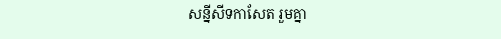សន្នីសីទកាសែត រួមគ្នា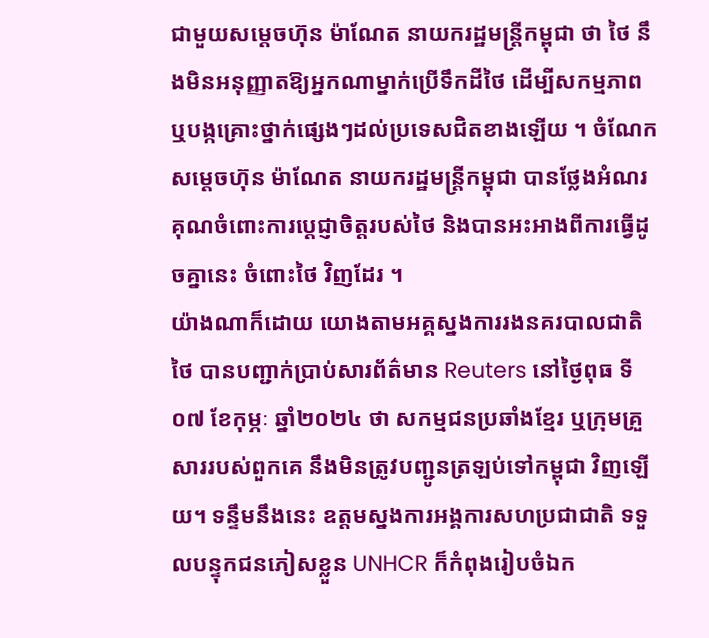ជាមួយសម្តេចហ៊ុន ម៉ាណែត នាយករដ្ឋមន្រ្តីកម្ពុជា ថា ថៃ នឹងមិនអនុញ្ញាតឱ្យអ្នកណាម្នាក់ប្រើទឹកដីថៃ ដើម្បីសកម្មភាព ឬបង្កគ្រោះថ្នាក់ផ្សេងៗដល់ប្រទេសជិតខាងឡើយ ។ ចំណែកសម្ដេចហ៊ុន ម៉ាណែត នាយករដ្ឋមន្រ្តីកម្ពុជា បានថ្លែងអំណរគុណចំពោះការប្ដេជ្ញាចិត្តរបស់ថៃ និងបានអះអាងពីការធ្វើដូចគ្នានេះ ចំពោះថៃ វិញដែរ ។
យ៉ាងណាក៏ដោយ យោងតាមអគ្គស្នងការរងនគរបាលជាតិថៃ បានបញ្ជាក់ប្រាប់សារព័ត៌មាន Reuters នៅថ្ងៃពុធ ទី០៧ ខែកុម្ភៈ ឆ្នាំ២០២៤ ថា សកម្មជនប្រឆាំងខ្មែរ ឬក្រុមគ្រួសាររបស់ពួកគេ នឹងមិនត្រូវបញ្ជូនត្រឡប់ទៅកម្ពុជា វិញឡើយ។ ទន្ទឹមនឹងនេះ ឧត្តមស្នងការអង្គការសហប្រជាជាតិ ទទួលបន្ទុកជនភៀសខ្លួន UNHCR ក៏កំពុងរៀបចំឯក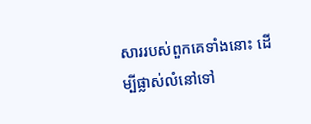សាររបស់ពួកគេទាំងនោះ ដើម្បីផ្លាស់លំនៅទៅ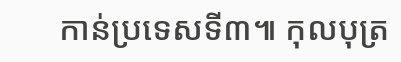កាន់ប្រទេសទី៣៕ កុលបុត្រ